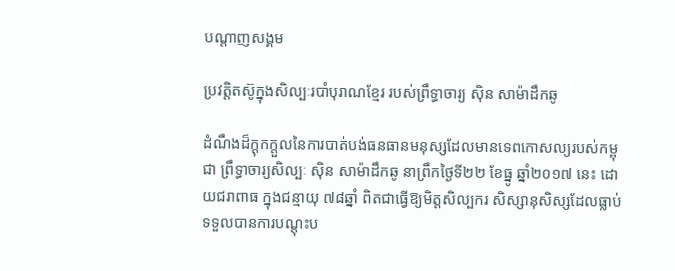បណ្តាញសង្គម

ប្រវត្តិតស៊ូក្នុងសិល្បៈរបាំបុរាណខ្មែរ របស់ព្រឹទ្ធាចារ្យ ស៊ិន សាម៉ាដឹកឆូ

ដំណឹងដ៏ក្ដុកក្តួលនៃការបាត់បង់ធនធានមនុស្សដែលមានទេពកោសល្យរបស់កម្ពុជា ព្រឹទ្ធាចារ្យសិល្បៈ ស៊ិន សាម៉ាដឹកឆូ នាព្រឹកថ្ងៃទី២២ ខែធ្នូ ឆ្នាំ២០១៧ នេះ ដោយជរាពាធ ក្នុងជន្មាយុ ៧៨ឆ្នាំ ពិតជាធ្វើឱ្យមិត្តសិល្បករ សិស្សានុសិស្សដែលធ្លាប់ទទួលបានការបណ្តុះប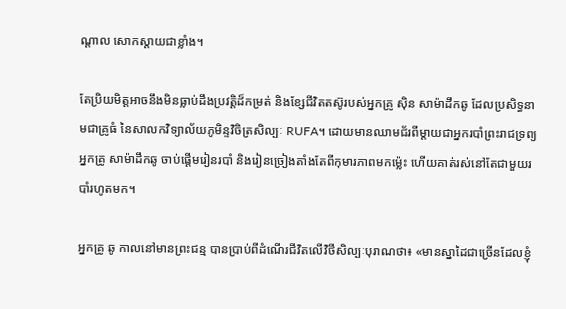ណ្តាល សោកស្តាយជាខ្លាំង។

តែប្រិយមិត្តអាចនឹងមិនធ្លាប់ដឹងប្រវត្តិដ៏កម្រត់ និងខ្សែជីវិតតស៊ូរបស់អ្នកគ្រូ ស៊ិន សាម៉ាដឹកឆូ ដែលប្រសិទ្ធនាមជាគ្រូធំ នៃសាលកវិទ្យាល័យភូមិន្ទវិចិត្រសិល្បៈ RUFA។ ដោយមានឈាមជ័រពីម្ដាយជាអ្នករបាំព្រះរាជទ្រព្យ អ្នកគ្រូ សាម៉ាដឹកឆូ ចាប់ផ្តើមរៀនរបាំ និងរៀនច្រៀងតាំងតែពីកុមារភាពមកម៉្លេះ ហើយគាត់រស់នៅតែជាមួយរបាំរហូតមក។

អ្នកគ្រូ ឆូ កាលនៅមានព្រះជន្ម បានប្រាប់ពីដំណើរជីវិតលើវិថីសិល្បៈបុរាណថា៖ «មានស្នាដៃជាច្រើនដែលខ្ញុំ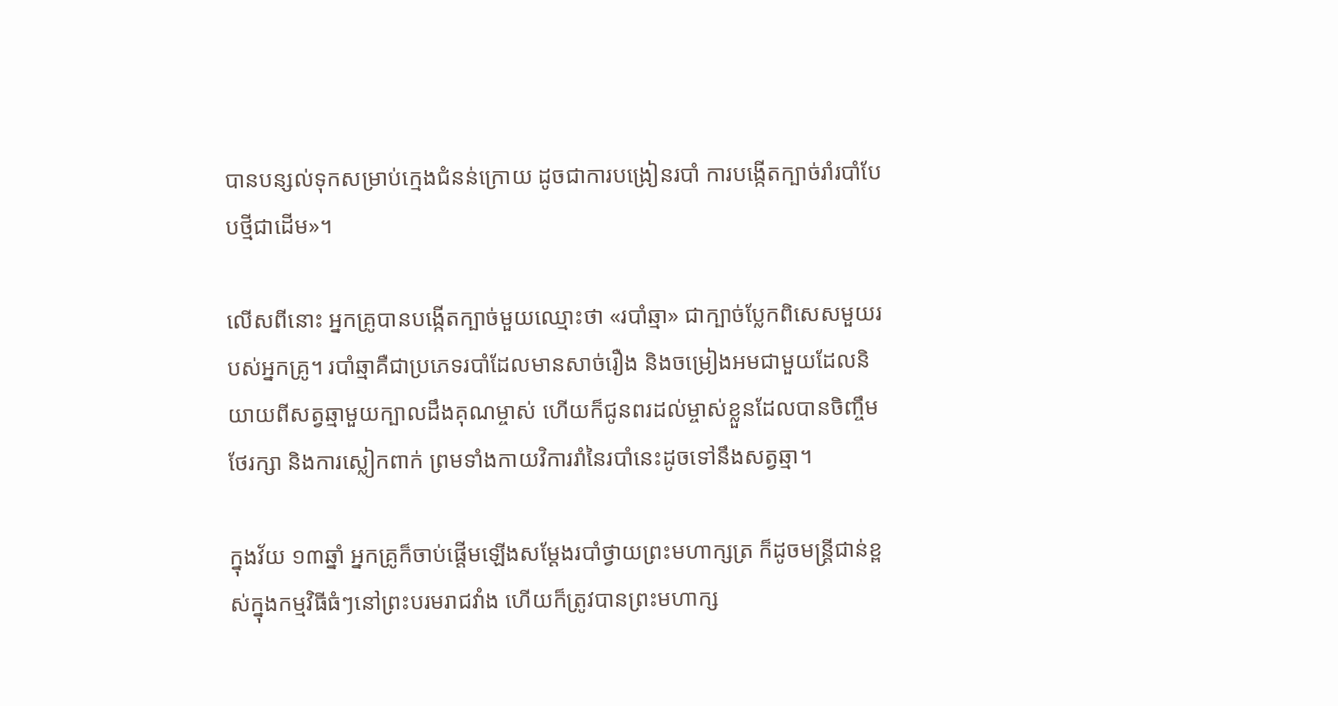បានបន្សល់ទុកសម្រាប់ក្មេងជំនន់ក្រោយ ដូចជាការបង្រៀនរបាំ ការបង្កើតក្បាច់រាំរបាំបែបថ្មីជាដើម»។

លើសពីនោះ អ្នកគ្រូបានបង្កើតក្បាច់មួយឈ្មោះថា «របាំឆ្មា» ជាក្បាច់ប្លែកពិសេសមួយរបស់អ្នកគ្រូ។ របាំឆ្មាគឺជាប្រភេទរបាំដែលមានសាច់រឿង និងចម្រៀងអមជាមួយដែលនិយាយពីសត្វឆ្មាមួយក្បាលដឹងគុណម្ចាស់ ហើយក៏ជូនពរដល់ម្ចាស់ខ្លួនដែលបានចិញ្ចឹមថែរក្សា និងការស្លៀកពាក់ ព្រមទាំងកាយវិការរាំនៃរបាំនេះដូចទៅនឹងសត្វឆ្មា។

ក្នុងវ័យ ១៣ឆ្នាំ អ្នកគ្រូក៏ចាប់ផ្តើមឡើងសម្តែងរបាំថ្វាយព្រះមហាក្សត្រ ក៏ដូចមន្ត្រីជាន់ខ្ពស់ក្នុងកម្មវិធីធំៗនៅព្រះបរមរាជវាំង ហើយក៏ត្រូវបានព្រះមហាក្ស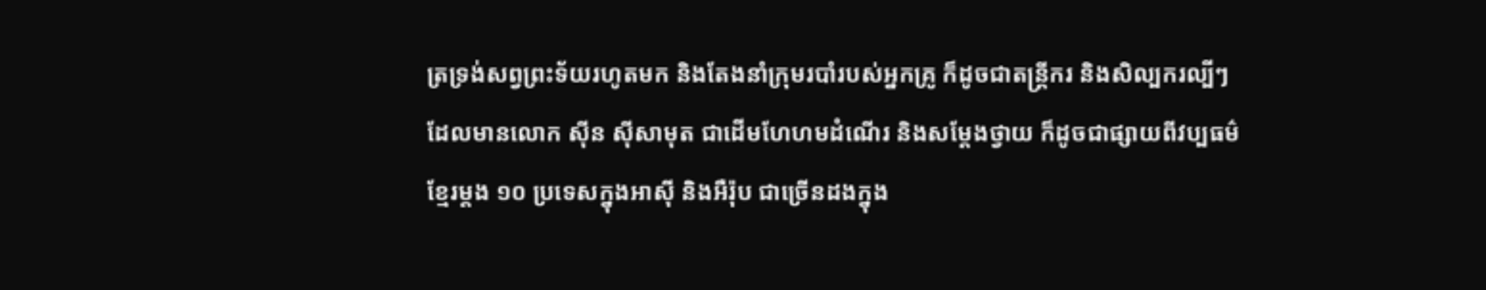ត្រទ្រង់សព្វព្រះទ័យរហូតមក និងតែងនាំក្រុមរបាំរបស់អ្នកគ្រូ ក៏ដូចជាតន្ត្រីករ និងសិល្បករល្បីៗដែលមានលោក ស៊ីន ស៊ីសាមុត ជាដើមហែហមដំណើរ និងសម្តែងថ្វាយ ក៏ដូចជាផ្សាយពីវប្បធម៌ខ្មែរម្តង ១០ ប្រទេសក្នុងអាស៊ី និងអឺរ៉ុប ជាច្រើនដងក្នុង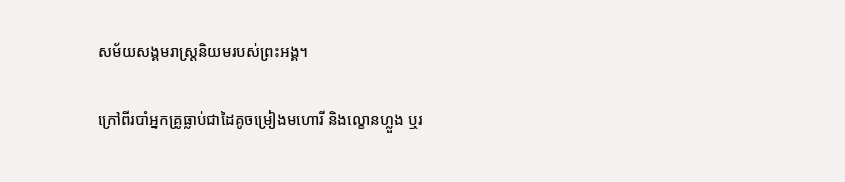សម័យសង្គមរាស្ត្រនិយមរបស់ព្រះអង្គ។

ក្រៅពីរបាំអ្នកគ្រូធ្លាប់ជាដៃគូចម្រៀងមហោរី និងល្ខោនហ្លួង ឬរ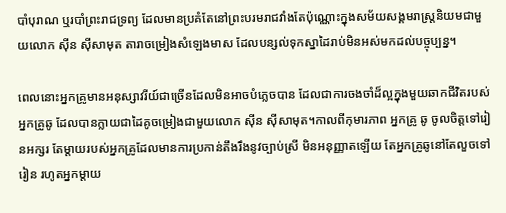បាំបុរាណ ឬរបាំព្រះរាជទ្រព្យ ដែលមានប្រគំតែនៅព្រះបរមរាជវាំងតែប៉ុណ្ណោះក្នុងសម័យសង្គមរាស្ត្រនិយមជាមួយលោក ស៊ីន ស៊ីសាមុត តារាចម្រៀងសំឡេងមាស ដែលបន្សល់ទុកស្នាដៃរាប់មិនអស់មកដល់បច្ចុប្បន្ន។

ពេលនោះអ្នកគ្រូមានអនុស្សាវរីយ៍ជាច្រើនដែលមិនអាចបំភ្លេចបាន ដែលជាការចងចាំដ៏ល្អក្នុងមួយឆាកជីវិតរបស់អ្នកគ្រូឆូ ដែលបានក្លាយជាដៃគូចម្រៀងជាមួយលោក ស៊ីន ស៊ីសាមុត។កាលពីកុមារភាព អ្នកគ្រូ ឆូ ចូលចិត្តទៅរៀនអក្សរ តែម្តាយរបស់អ្នកគ្រូដែលមានការប្រកាន់តឹងរឹងនូវច្បាប់ស្រី មិនអនុញ្ញាតឡើយ តែអ្នកគ្រូឆូនៅតែលួចទៅរៀន រហូតអ្នកម្តាយ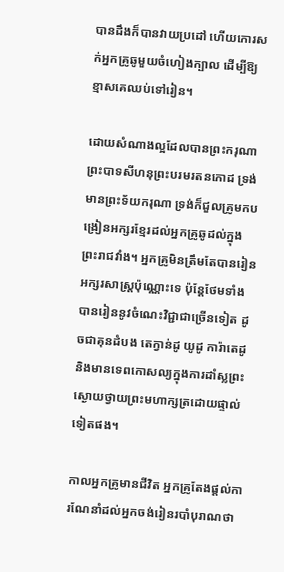បានដឹងក៏បានវាយប្រដៅ ហើយកោរសក់អ្នកគ្រូឆូមួយចំហៀងក្បាល ដើម្បីឱ្យខ្មាសគេឈប់ទៅរៀន។

ដោយសំណាងល្អដែលបានព្រះករុណាព្រះបាទសីហនុព្រះបរមរតនកោដ ទ្រង់មានព្រះទ័យករុណា ទ្រង់ក៏ជួលគ្រូមកបង្រៀនអក្សរខ្មែរដល់អ្នកគ្រូឆូដល់ក្នុងព្រះរាជវាំង។ អ្នកគ្រូមិនត្រឹមតែបានរៀនអក្សរសាស្រ្តប៉ុណ្ណោះទេ ប៉ុន្ដែថែមទាំងបានរៀននូវចំណេះវិជ្ជាជាច្រើនទៀត ដូចជាគុនដំបង តេក្វាន់ដូ យូដូ ការ៉ាតេដូ និងមានទេពកោសល្យក្នុងការដាំស្លព្រះស្ងោយថ្វាយព្រះមហាក្សត្រដោយផ្ទាល់ទៀតផង។

កាលអ្នកគ្រូមានជីវិត អ្នកគ្រូតែងផ្ដល់ការណែនាំដល់អ្នកចង់រៀនរបាំបុរាណថា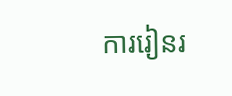ការរៀនរ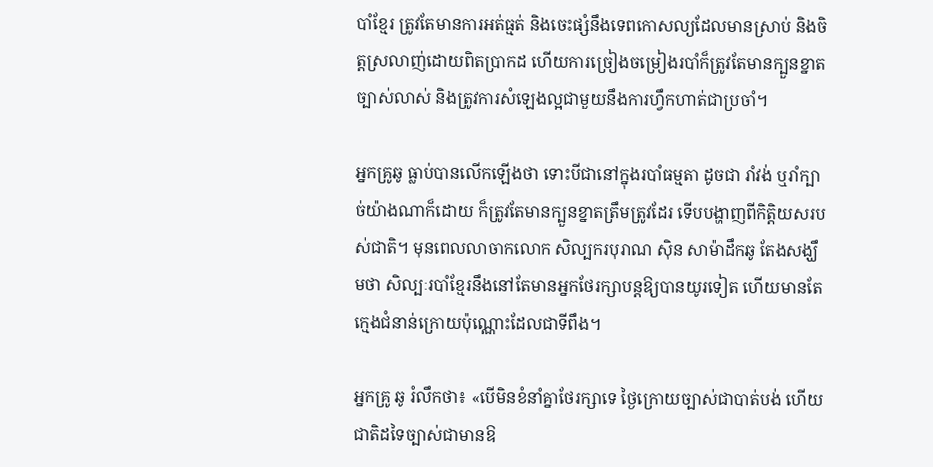បាំខ្មែរ ត្រូវតែមានការអត់ធ្មត់ និងចេះផ្សំនឹងទេពកោសល្យដែលមានស្រាប់ និងចិត្តស្រលាញ់ដោយពិតប្រាកដ ហើយការច្រៀងចម្រៀងរបាំក៏ត្រូវតែមានក្បួនខ្នាតច្បាស់លាស់ និងត្រូវការសំឡេងល្អជាមួយនឹងការហ្វឹកហាត់ជាប្រចាំ។

អ្នកគ្រូឆូ ធ្លាប់បានលើកឡើងថា ទោះបីជានៅក្នុងរបាំធម្មតា ដូចជា រាំវង់ ឬរាំក្បាច់យ៉ាងណាក៏ដោយ ក៏ត្រូវតែមានក្បួនខ្នាតត្រឹមត្រូវដែរ ទើបបង្ហាញពីកិត្តិយសរបស់ជាតិ។ មុនពេលលាចាកលោក សិល្បករបុរាណ ស៊ិន សាម៉ាដឹកឆូ តែងសង្ឃឹមថា សិល្បៈរបាំខ្មែរនឹងនៅតែមានអ្នកថែរក្សាបន្តឱ្យបានយូរទៀត ហើយមានតែក្មេងជំនាន់ក្រោយប៉ុណ្ណោះដែលជាទីពឹង។

អ្នកគ្រូ ឆូ រំលឹកថា៖ «បើមិនខំនាំគ្នាថែរក្សាទេ ថ្ងៃក្រោយច្បាស់ជាបាត់បង់ ហើយជាតិដទៃច្បាស់ជាមានឱ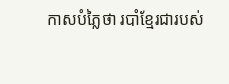កាសបំភ្លៃថា របាំខ្មែរជារបស់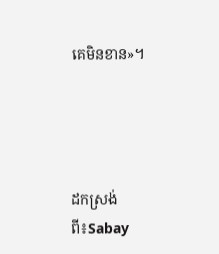គេមិនខាន»។




ដកស្រង់ពី៖Sabay